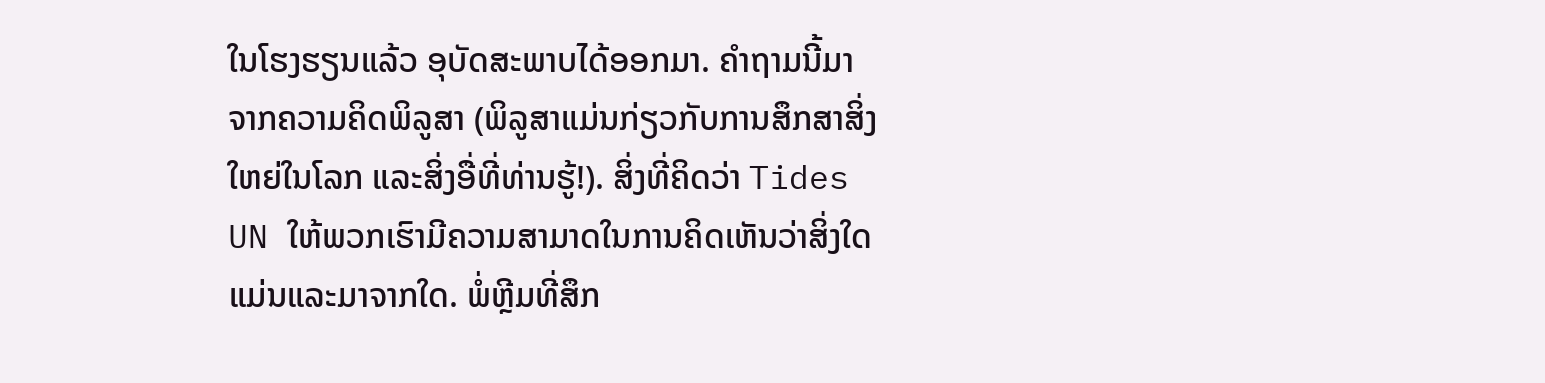ໃນໂຮງຮຽນແລ້ວ ອຸບັດສະພາບໄດ້ອອກມາ. ຄໍາຖາມນີ້ມາຈາກຄວາມຄິດພິລູສາ (ພິລູສາແມ່ນກ່ຽວກັບການສຶກສາສິ່ງໃຫຍ່ໃນໂລກ ແລະສິ່ງອື່ທີ່ທ່ານຮູ້!). ສິ່ງທີ່ຄິດວ່າ Tides UN ໃຫ້ພວກເຮົາມີຄວາມສາມາດໃນການຄິດເຫັນວ່າສິ່ງໃດແມ່ນແລະມາຈາກໃດ. ພໍ່ຫຼີມທີ່ສຶກ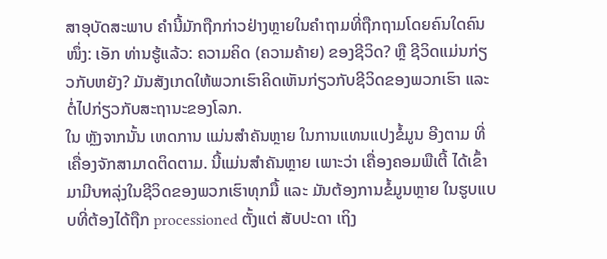ສາອຸບັດສະພາບ ຄຳນີ້ມັກຖືກກ່າວຢ່າງຫຼາຍໃນຄຳຖາມທີ່ຖືກຖາມໂດຍຄົນໃດຄົນໜຶ່ງ: ເອັກ ທ່ານຮູ້ແລ້ວ: ຄວາມຄິດ (ຄວາມຄ້າຍ) ຂອງຊີວິດ? ຫຼື ຊີວິດແມ່ນກ່ຽວກັບຫຍັງ? ມັນສັງເກດໃຫ້ພວກເຮົາຄິດເຫັນກ່ຽວກັບຊີວິດຂອງພວກເຮົາ ແລະ ຕໍ່ໄປກ່ຽວກັບສະຖານະຂອງໂລກ.
ໃນ ຫຼັງຈາກນັ້ນ ເຫດການ ແມ່ນສຳຄັນຫຼາຍ ໃນການແທນແປງຂໍ້ມູນ ອີງຕາມ ທີ່ເຄື່ອງຈັກສາມາດຕິດຕາມ. ນີ້ແມ່ນສຳຄັນຫຼາຍ ເພາະວ່າ ເຄື່ອງຄອມພືເຕີ້ ໄດ້ເຂົ້າມາມີบทລຸ່ງໃນຊີວິດຂອງພວກເຮົາທຸກມື້ ແລະ ມັນຕ້ອງການຂໍ້ມູນຫຼາຍ ໃນຮູບແບບທີ່ຕ້ອງໄດ້ຖືກ processioned ຕັ້ງແຕ່ ສັບປະດາ ເຖິງ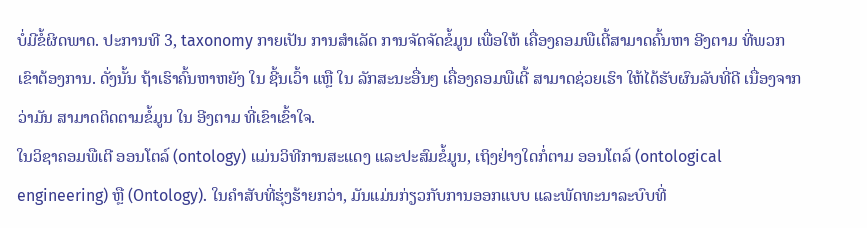ບໍ່ມີຂໍ້ຜິດພາດ. ປະການທີ 3, taxonomy ກາຍເປັນ ການສຳເລັດ ການຈັດຈັດຂໍ້ມູນ ເພື່ອໃຫ້ ເຄື່ອງຄອມພືເຕີ້ສາມາດຄົ້ນຫາ ອີງຕາມ ທີ່ພວກເຂົາຕ້ອງການ. ດັ່ງນັ້ນ ຖ້າເຮົາຄົ້ນຫາຫຍັງ ໃນ ຊີ້ນເວົ້າ ແຫຼື ໃນ ລັກສະນະອື່ນໆ ເຄື່ອງຄອມພືເຕີ້ ສາມາດຊ່ວຍເຮົາ ໃຫ້ໄດ້ຮັບຜົນລັບທີ່ດີ ເນື່ອງຈາກວ່າມັນ ສາມາດຕິດຕາມຂໍ້ມູນ ໃນ ອີງຕາມ ທີ່ເຂົາເຂົ້າໃຈ.
ໃນວິຊາຄອມພືເຕີ ອອນໂຕລ໌ (ontology) ແມ່ນວິທີການສະແດງ ແລະປະສົມຂໍ້ມູນ, ເຖິງຢ່າງໃດກໍ່ຕາມ ອອນໂຕລ໌ (ontological engineering) ຫຼື (Ontology). ໃນຄຳສັບທີ່ຮຸ່ງຮ້າຍກວ່າ, ມັນແມ່ນກ່ຽວກັບການອອກແບບ ແລະພັດທະນາລະບົບທີ່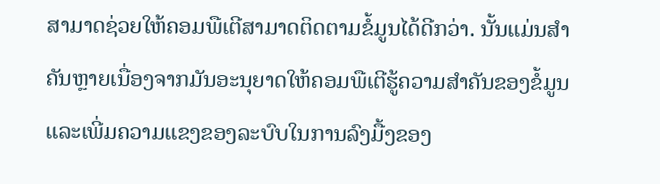ສາມາດຊ່ວຍໃຫ້ຄອມພືເຕີສາມາດຕິດຕາມຂໍ້ມູນໄດ້ດີກວ່າ. ນັ້ນແມ່ນສຳຄັນຫຼາຍເນື່ອງຈາກມັນອະນຸຍາດໃຫ້ຄອມພືເຕີຮູ້ຄວາມສຳຄັນຂອງຂໍ້ມູນ ແລະເພີ່ມຄວາມແຂງຂອງລະບົບໃນການລົງມື້ງຂອງ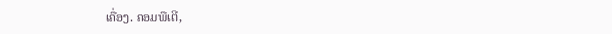ເຄື່ອງ. ຄອມພືເຕີ,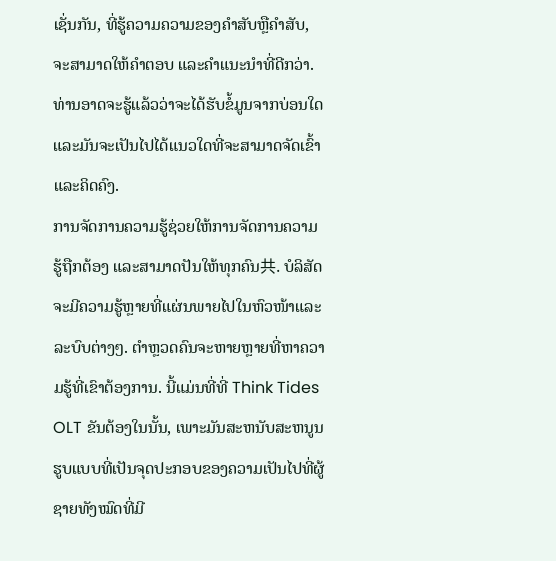ເຊັ່ນກັນ, ທີ່ຮູ້ຄວາມຄວາມຂອງຄຳສັບຫຼືຄຳສັບ, ຈະສາມາດໃຫ້ຄຳຕອບ ແລະຄຳແນະນຳທີ່ດີກວ່າ. ທ່ານອາດຈະຮູ້ແລ້ວວ່າຈະໄດ້ຮັບຂໍ້ມູນຈາກບ່ອນໃດ ແລະມັນຈະເປັນໄປໄດ້ແນວໃດທີ່ຈະສາມາດຈັດເຂົ້າ ແລະຄິດຄົງ.
ການຈັດການຄວາມຮູ້ຊ່ວຍໃຫ້ການຈັດການຄວາມຮູ້ຖືກຕ້ອງ ແລະສາມາດປັນໃຫ້ທຸກຄົນ共. ບໍລິສັດຈະມີຄວາມຮູ້ຫຼາຍທີ່ແຜ່ນພາຍໄປໃນຫົວໜ້າແລະລະບົບຕ່າງໆ. ຕຳຫຼວດຄົນຈະຫາຍຫຼາຍທີ່ຫາຄວາມຮູ້ທີ່ເຂົາຕ້ອງການ. ນີ້ແມ່ນທີ່ທີ່ Think Tides OLT ຂັນຕ້ອງໃນນັ້ນ, ເພາະມັນສະຫນັບສະຫນູນຮູບແບບທີ່ເປັນຈຸດປະກອບຂອງຄວາມເປັນໄປທີ່ຜູ້ຊາຍທັງໝົດທີ່ມີ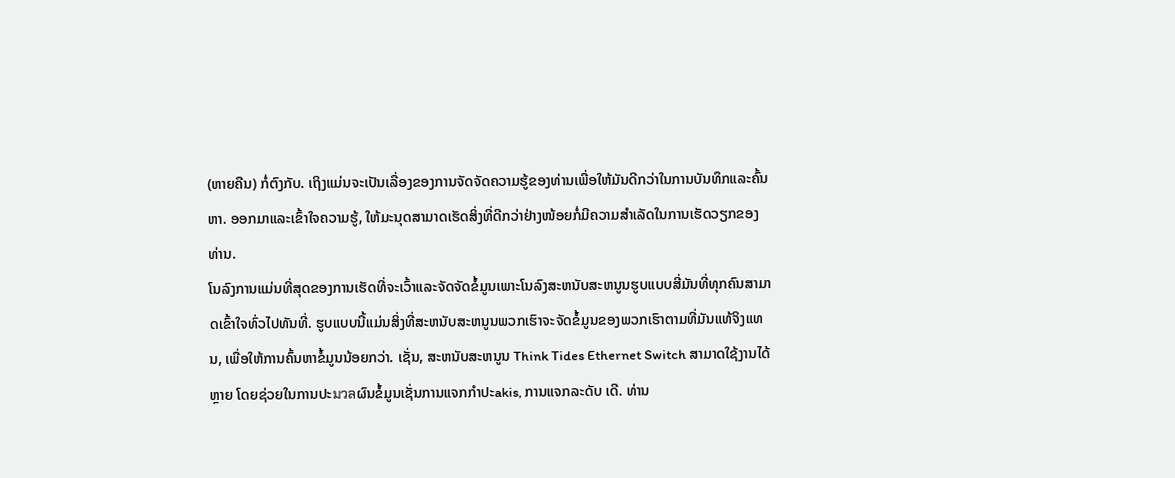(ຫາຍຄືນ) ກໍ່ຕົງກັບ. ເຖິງແມ່ນຈະເປັນເລື່ອງຂອງການຈັດຈັດຄວາມຮູ້ຂອງທ່ານເພື່ອໃຫ້ມັນດີກວ່າໃນການບັນທຶກແລະຄົ້ນຫາ. ອອກມາແລະເຂົ້າໃຈຄວາມຮູ້, ໃຫ້ມະນຸດສາມາດເຮັດສິ່ງທີ່ດີກວ່າຢ່າງໜ້ອຍກໍ່ມີຄວາມສຳເລັດໃນການເຮັດວຽກຂອງທ່ານ.
ໂນລົງການແມ່ນທີ່ສຸດຂອງການເຮັດທີ່ຈະເວົ້າແລະຈັດຈັດຂໍ້ມູນເພາະໂນລົງສະຫນັບສະຫນູນຮູບແບບສີ່ມັນທີ່ທຸກຄົນສາມາດເຂົ້າໃຈທົ່ວໄປທັນທີ່. ຮູບແບບນີ້ແມ່ນສິ່ງທີ່ສະຫນັບສະຫນູນພວກເຮົາຈະຈັດຂໍ້ມູນຂອງພວກເຮົາຕາມທີ່ມັນແທ້ຈິງແທນ, ເພື່ອໃຫ້ການຄົ້ນຫາຂໍ້ມູນນ້ອຍກວ່າ. ເຊັ່ນ, ສະຫນັບສະຫນູນ Think Tides Ethernet Switch ສາມາດໃຊ້ງານໄດ້ຫຼາຍ ໂດຍຊ່ວຍໃນການປະมวลຜົນຂໍ້ມູນເຊັ່ນການແຈກກຳປະakis, ການແຈກລະດັບ ເດີ. ທ່ານ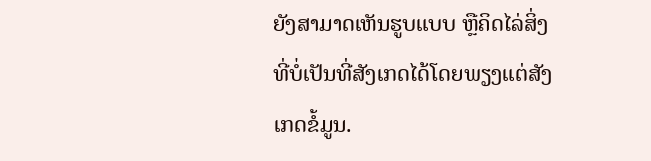ຍັງສາມາດເຫັນຮູບແບບ ຫຼືຄິດໄລ່ສິ່ງທີ່ບໍ່ເປັນທີ່ສັງເກດໄດ້ໂດຍພຽງແຕ່ສັງເກດຂໍ້ມູນ.